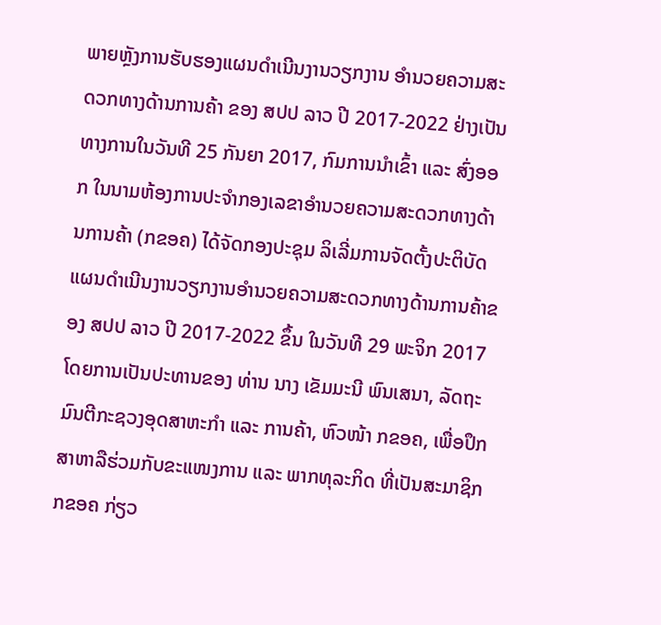ພາຍຫຼັງການຮັບຮອງແຜນດຳເນີນງານວຽກງານ ອຳນວຍຄວາມສະດວກທາງດ້ານການຄ້າ ຂອງ ສປປ ລາວ ປີ 2017-2022 ຢ່າງເປັນທາງການໃນວັນທີ 25 ກັນຍາ 2017, ກົມການນຳເຂົ້າ ແລະ ສົ່ງອອກ ໃນນາມຫ້ອງການປະຈຳກອງເລຂາອໍານວຍຄວາມສະດວກທາງດ້ານການຄ້າ (ກຂອຄ) ໄດ້ຈັດກອງປະຊຸມ ລິເລີ່ມການຈັດຕັ້ງປະຕິບັດແຜນດຳເນີນງານວຽກງານອຳນວຍຄວາມສະດວກທາງດ້ານການຄ້າຂອງ ສປປ ລາວ ປີ 2017-2022 ຂຶ້ນ ໃນວັນທີ 29 ພະຈິກ 2017 ໂດຍການເປັນປະທານຂອງ ທ່ານ ນາງ ເຂັມມະນີ ພົນເສນາ, ລັດຖະມົນຕີກະຊວງອຸດສາຫະກຳ ແລະ ການຄ້າ, ຫົວໜ້າ ກຂອຄ, ເພື່ອປຶກສາຫາລືຮ່ວມກັບຂະແໜງການ ແລະ ພາກທຸລະກິດ ທີ່ເປັນສະມາຊິກ ກຂອຄ ກ່ຽວ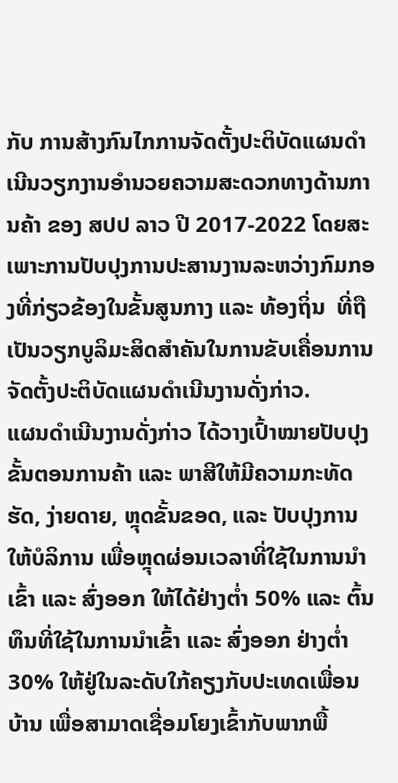ກັບ ການສ້າງກົນໄກການຈັດຕັ້ງປະຕິບັດແຜນດຳເນີນວຽກງານອຳນວຍຄວາມສະດວກທາງດ້ານການຄ້າ ຂອງ ສປປ ລາວ ປີ 2017-2022 ໂດຍສະເພາະການປັບປຸງການປະສານງານລະຫວ່າງກົມກອງທີ່ກ່ຽວຂ້ອງໃນຂັ້ນສູນກາງ ແລະ ທ້ອງຖິ່ນ  ທີ່ຖືເປັນວຽກບູລິມະສິດສຳຄັນໃນການຂັບເຄື່ອນການຈັດຕັ້ງປະຕິບັດແຜນດຳເນີນງານດັ່ງກ່າວ.
ແຜນດຳເນີນງານດັ່ງກ່າວ ໄດ້ວາງເປົ້າໝາຍປັບປຸງ ຂັ້ນຕອນການຄ້າ ແລະ ພາສີໃຫ້ມີຄວາມກະທັດຮັດ, ງ່າຍດາຍ, ຫຼຸດຂັ້ນຂອດ, ແລະ ປັບປຸງການໃຫ້ບໍລິການ ເພື່ອຫຼຸດຜ່ອນເວລາທີ່ໃຊ້ໃນການນຳເຂົ້າ ແລະ ສົ່ງອອກ ໃຫ້ໄດ້ຢ່າງຕໍ່າ 50% ແລະ ຕົ້ນທຶນທີ່ໃຊ້ໃນການນຳເຂົ້າ ແລະ ສົ່ງອອກ ຢ່າງຕໍ່າ 30% ໃຫ້ຢູ່ໃນລະດັບໃກ້ຄຽງກັບປະເທດເພື່ອນບ້ານ ເພື່ອສາມາດເຊື່ອມໂຍງເຂົ້າກັບພາກພື້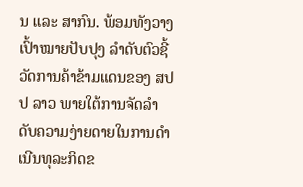ນ ແລະ ສາກົນ. ພ້ອມທັງວາງ ເປົ້າໝາຍປັບປຸງ ລຳດັບຕົວຊີ້ວັດການຄ້າຂ້າມແດນຂອງ ສປປ ລາວ ພາຍໃຕ້ການຈັດລຳດັບຄວາມງ່າຍດາຍໃນການດຳເນີນທຸລະກິດຂ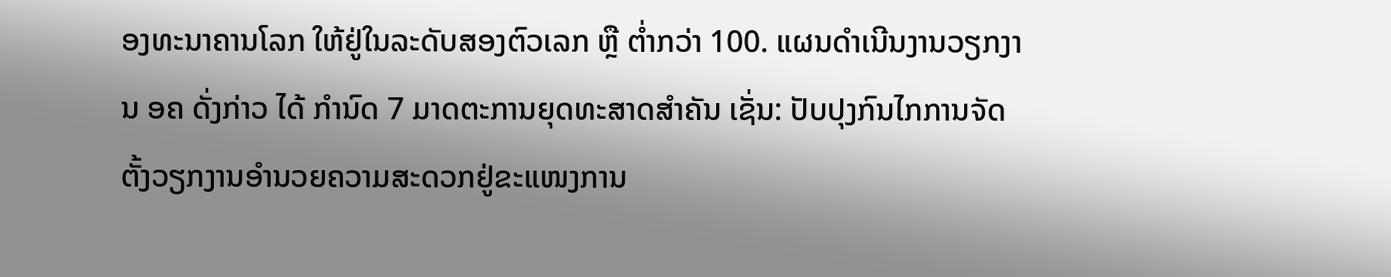ອງທະນາຄານໂລກ ໃຫ້ຢູ່ໃນລະດັບສອງຕົວເລກ ຫຼື ຕໍ່າກວ່າ 100. ແຜນດຳເນີນງານວຽກງານ ອຄ ດັ່ງກ່າວ ໄດ້ ກຳນົດ 7 ມາດຕະການຍຸດທະສາດສຳຄັນ ເຊັ່ນ: ປັບປຸງກົນໄກການຈັດຕັ້ງວຽກງານອຳນວຍຄວາມສະດວກຢູ່ຂະແໜງການ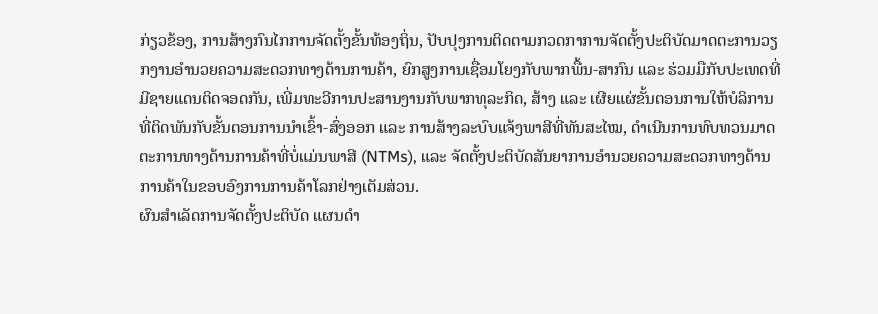ກ່ຽວຂ້ອງ, ການສ້າງກົນໄກການຈັດຕັ້ງຂັ້ນທ້ອງຖິ່ນ, ປັບປຸງການຕິດຕາມກວດກາການຈັດຕັ້ງປະຕິບັດມາດຕະການວຽກງານອໍານວຍຄວາມສະດວກທາງດ້ານການຄ້າ, ຍົກສູງການເຊື່ອມໂຍງກັບພາກພື້ນ-ສາກົນ ແລະ ຮ່ວມມືກັບປະເທດທີ່ມີຊາຍແດນຕິດຈອດກັນ, ເພີ່ມທະວີການປະສານງານກັບພາກທຸລະກິດ, ສ້າງ ແລະ ເຜີຍແຜ່ຂັ້ນຕອນການໃຫ້ບໍລິການທີ່ຕິດພັນກັບຂັ້ນຕອນການນຳເຂົ້າ-ສົ່ງອອກ ແລະ ການສ້າງລະບົບແຈ້ງພາສີທີ່ທັນສະໄໝ, ດຳເນີນການທົບທວນມາດຕະການທາງດ້ານການຄ້າທີ່ບໍ່ແມ່ນພາສີ (NTMs), ແລະ ຈັດຕັ້ງປະຕິບັດສັນຍາການອຳນວຍຄວາມສະດວກທາງດ້ານການຄ້າໃນຂອບອົງການການຄ້າໂລກຢ່າງເຕັມສ່ວນ.
ຜົນສຳເລັດການຈັດຕັ້ງປະຕິບັດ ແຜນດຳ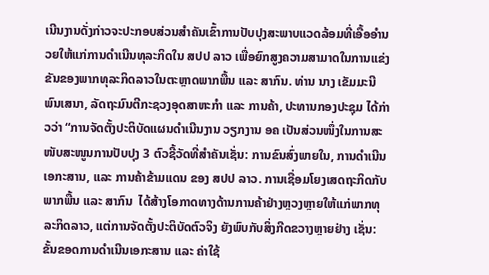ເນີນງານດັ່ງກ່າວຈະປະກອບສ່ວນສຳຄັນເຂົ້າການປັບປຸງສະພາບແວດລ້ອມທີ່ເອື້ອອຳນວຍໃຫ້ແກ່ການດຳເນີນທຸລະກິດໃນ ສປປ ລາວ ເພື່ອຍົກສູງຄວາມສາມາດໃນການແຂ່ງຂັນຂອງພາກທຸລະກິດລາວໃນຕະຫຼາດພາກພື້ນ ແລະ ສາກົນ. ທ່ານ ນາງ ເຂັມມະນີ ພົນເສນາ, ລັດຖະມົນຕີກະຊວງອຸດສາຫະກຳ ແລະ ການຄ້າ, ປະທານກອງປະຊຸມ ໄດ້ກ່າວວ່າ “ການຈັດຕັ້ງປະຕິບັດແຜນດຳເນີນງານ ວຽກງານ ອຄ ເປັນສ່ວນໜຶ່ງໃນການສະໜັບສະໜູນການປັບປຸງ 3 ຕົວຊີ້ວັດທີ່ສຳຄັນເຊັ່ນ: ການຂົນສົ່ງພາຍໃນ, ການດຳເນີນເອກະສານ, ແລະ ການຄ້າຂ້າມແດນ ຂອງ ສປປ ລາວ. ການເຊື່ອມໂຍງເສດຖະກິດກັບພາກພື້ນ ແລະ ສາກົນ  ໄດ້ສ້າງໂອກາດທາງດ້ານການຄ້າຢ່າງຫຼວງຫຼາຍໃຫ້ແກ່ພາກທຸລະກິດລາວ, ແຕ່ການຈັດຕັ້ງປະຕິບັດຕົວຈິງ ຍັງພົບກັບສິ່ງກີດຂວາງຫຼາຍຢ່າງ ເຊັ່ນ: ຂັ້ນຂອດການດຳເນີນເອກະສານ ແລະ ຄ່າໃຊ້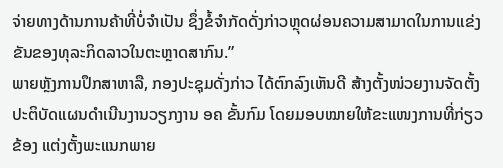ຈ່າຍທາງດ້ານການຄ້າທີ່ບໍ່ຈຳເປັນ ຊຶ່ງຂໍ້ຈຳກັດດັ່ງກ່າວຫຼຸດຜ່ອນຄວາມສາມາດໃນການແຂ່ງຂັນຂອງທຸລະກິດລາວໃນຕະຫຼາດສາກົນ.”
ພາຍຫຼັງການປຶກສາຫາລື, ກອງປະຊຸມດັ່ງກ່າວ ໄດ້ຕົກລົງເຫັນດີ ສ້າງຕັ້ງໜ່ວຍງານຈັດຕັ້ງປະຕິບັດແຜນດຳເນີນງານວຽກງານ ອຄ ຂັ້ນກົມ ໂດຍມອບໝາຍໃຫ້ຂະແໜງການທີ່ກ່ຽວຂ້ອງ ແຕ່ງຕັ້ງພະແນກພາຍ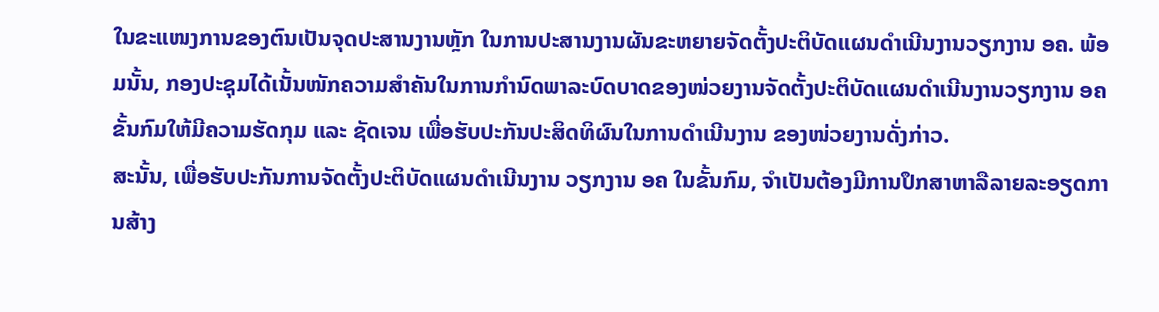ໃນຂະແໜງການຂອງຕົນເປັນຈຸດປະສານງານຫຼັກ ໃນການປະສານງານຜັນຂະຫຍາຍຈັດຕັ້ງປະຕິບັດແຜນດໍາເນີນງານວຽກງານ ອຄ. ພ້ອມນັ້ນ, ກອງປະຊຸມໄດ້ເນັ້ນໜັກຄວາມສຳຄັນໃນການກຳນົດພາລະບົດບາດຂອງໜ່ວຍງານຈັດຕັ້ງປະຕິບັດແຜນດຳເນີນງານວຽກງານ ອຄ ຂັ້ນກົມໃຫ້ມີຄວາມຮັດກຸມ ແລະ ຊັດເຈນ ເພື່ອຮັບປະກັນປະສິດທິຜົນໃນການດຳເນີນງານ ຂອງໜ່ວຍງານດັ່ງກ່າວ.
ສະນັ້ນ, ເພື່ອຮັບປະກັນການຈັດຕັ້ງປະຕິບັດແຜນດຳເນີນງານ ວຽກງານ ອຄ ໃນຂັ້ນກົມ, ຈຳເປັນຕ້ອງມີການປຶກສາຫາລືລາຍລະອຽດການສ້າງ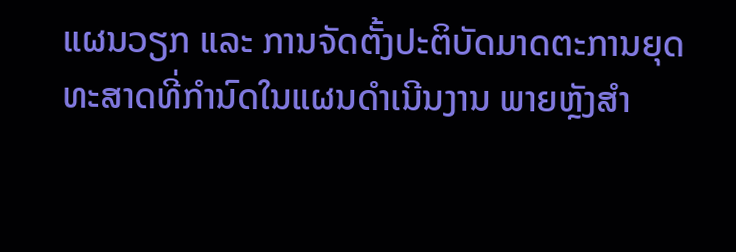ແຜນວຽກ ແລະ ການຈັດຕັ້ງປະຕິບັດມາດຕະການຍຸດທະສາດທີ່ກຳນົດໃນແຜນດຳເນີນງານ ພາຍຫຼັງສຳ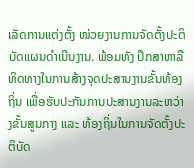ເລັດການແຕ່ງຕັ້ງ ໜ່ວຍງານການຈັດຕັ້ງປະຕິບັດແຜນດຳເນີນງານ. ພ້ອມທັງ ປຶກສາຫາລືທິດທາງໃນການສ້າງຈຸດປະສານງານຂັ້ນທ້ອງຖິ່ນ ເພື່ອຮັບປະກັນການປະສານງານລະຫວ່າງຂັ້ນສູນກາງ ແລະ ທ້ອງຖິ່ນໃນການຈັດຕັ້ງປະຕິບັດ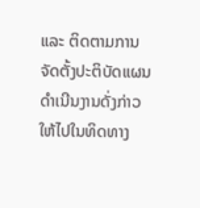ແລະ ຕິດຕາມການຈັດຕັ້ງປະຕິບັດແຜນດຳເນີນງານດັ່ງກ່າວ ໃຫ້ໄປໃນທິດທາງ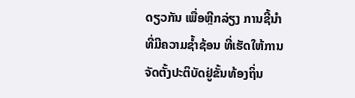ດຽວກັນ ເພື່ອຫຼີກລ່ຽງ ການຊີ້ນຳທີ່ມີຄວາມຊໍ້າຊ້ອນ ທີ່ເຮັດໃຫ້ການຈັດຕັ້ງປະຕິບັດຢູ່ຂັ້ນທ້ອງຖິ່ນ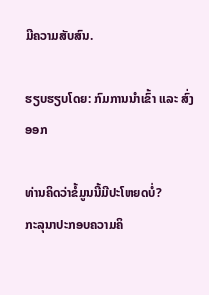ມີຄວາມສັບສົນ.

ຮຽບຮຽບໂດຍ: ກົມການນໍາເຂົ້າ ແລະ ສົ່ງອອກ

ທ່ານຄິດວ່າຂໍ້ມູນນີ້ມີປະໂຫຍດບໍ່?
ກະລຸນາປະກອບຄວາມຄິ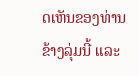ດເຫັນຂອງທ່ານຂ້າງລຸ່ມນີ້ ແລະ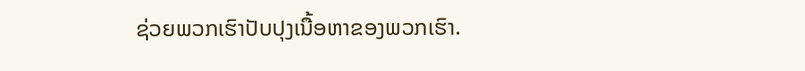ຊ່ວຍພວກເຮົາປັບປຸງເນື້ອຫາຂອງພວກເຮົາ.